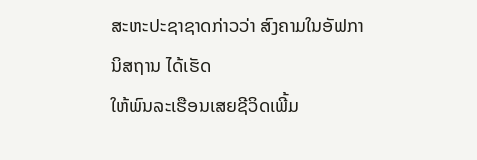ສະຫະປະຊາຊາດກ່າວວ່າ ສົງຄາມໃນອັຟການິສຖານ ໄດ້ເຮັດ
ໃຫ້ພົນລະເຮືອນເສຍຊີວິດເພີ້ມ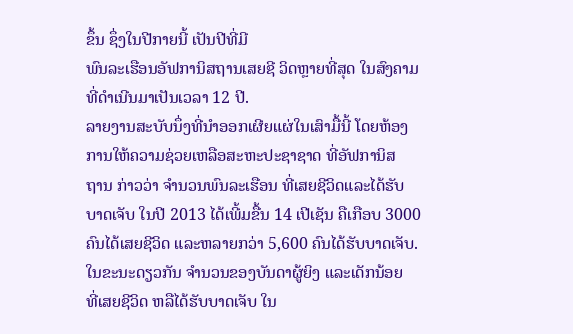ຂຶ້ນ ຊຶ່ງໃນປີກາຍນີ້ ເປັນປີທີ່ມີ
ພົນລະເຮືອນອັຟການິສຖານເສຍຊີ ວິດຫຼາຍທີ່ສຸດ ໃນສົງຄາມ
ທີ່ດຳເນີນມາເປັນເວລາ 12 ປີ.
ລາຍງານສະບັບນຶ່ງທີ່ນຳອອກເຜີຍແຜ່ໃນເສົາມື້ນີ້ ໂດຍຫ້ອງ
ການໃຫ້ຄວາມຊ່ວຍເຫລືອສະຫະປະຊາຊາດ ທີ່ອັຟການິສ
ຖານ ກ່າວວ່າ ຈໍານວນພົນລະເຮືອນ ທີ່ເສຍຊີວິດແລະໄດ້ຮັບ
ບາດເຈັບ ໃນປີ 2013 ໄດ້ເພີ້ມຂື້ນ 14 ເປີເຊັນ ຄືເກືອບ 3000
ຄົນໄດ້ເສຍຊີວິດ ແລະຫລາຍກວ່າ 5,600 ຄົນໄດ້ຮັບບາດເຈັບ.
ໃນຂະນະດຽວກັນ ຈໍານວນຂອງບັນດາຜູ້ຍິງ ແລະເດັກນ້ອຍ
ທີ່ເສຍຊີວິດ ຫລືໄດ້ຮັບບາດເຈັບ ໃນ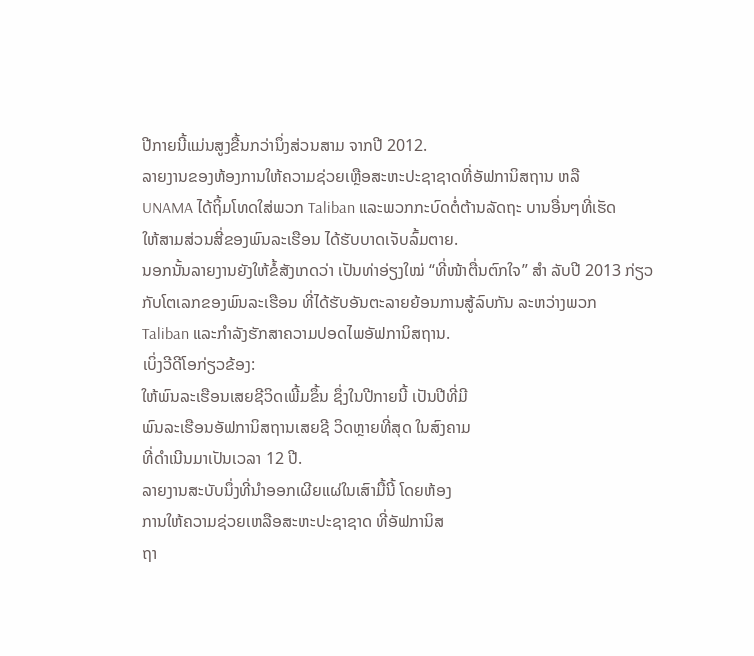ປີກາຍນີ້ແມ່ນສູງຂື້ນກວ່ານຶ່ງສ່ວນສາມ ຈາກປີ 2012.
ລາຍງານຂອງຫ້ອງການໃຫ້ຄວາມຊ່ວຍເຫຼືອສະຫະປະຊາຊາດທີ່ອັຟການິສຖານ ຫລື
UNAMA ໄດ້ຖິ້ມໂທດໃສ່ພວກ Taliban ແລະພວກກະບົດຕໍ່ຕ້ານລັດຖະ ບານອື່ນໆທີ່ເຮັດ
ໃຫ້ສາມສ່ວນສີ່ຂອງພົນລະເຮືອນ ໄດ້ຮັບບາດເຈັບລົ້ມຕາຍ.
ນອກນັ້ນລາຍງານຍັງໃຫ້ຂໍ້ສັງເກດວ່າ ເປັນທ່າອ່ຽງໃໝ່ “ທີ່ໜ້າຕື່ນຕົກໃຈ” ສຳ ລັບປີ 2013 ກ່ຽວກັບໂຕເລກຂອງພົນລະເຮືອນ ທີ່ໄດ້ຮັບອັນຕະລາຍຍ້ອນການສູ້ລົບກັນ ລະຫວ່າງພວກ
Taliban ແລະກໍາລັງຮັກສາຄວາມປອດໄພອັຟການິສຖານ.
ເບິ່ງວີດີໂອກ່ຽວຂ້ອງ:
ໃຫ້ພົນລະເຮືອນເສຍຊີວິດເພີ້ມຂຶ້ນ ຊຶ່ງໃນປີກາຍນີ້ ເປັນປີທີ່ມີ
ພົນລະເຮືອນອັຟການິສຖານເສຍຊີ ວິດຫຼາຍທີ່ສຸດ ໃນສົງຄາມ
ທີ່ດຳເນີນມາເປັນເວລາ 12 ປີ.
ລາຍງານສະບັບນຶ່ງທີ່ນຳອອກເຜີຍແຜ່ໃນເສົາມື້ນີ້ ໂດຍຫ້ອງ
ການໃຫ້ຄວາມຊ່ວຍເຫລືອສະຫະປະຊາຊາດ ທີ່ອັຟການິສ
ຖາ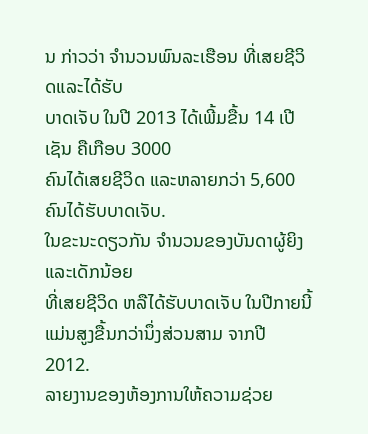ນ ກ່າວວ່າ ຈໍານວນພົນລະເຮືອນ ທີ່ເສຍຊີວິດແລະໄດ້ຮັບ
ບາດເຈັບ ໃນປີ 2013 ໄດ້ເພີ້ມຂື້ນ 14 ເປີເຊັນ ຄືເກືອບ 3000
ຄົນໄດ້ເສຍຊີວິດ ແລະຫລາຍກວ່າ 5,600 ຄົນໄດ້ຮັບບາດເຈັບ.
ໃນຂະນະດຽວກັນ ຈໍານວນຂອງບັນດາຜູ້ຍິງ ແລະເດັກນ້ອຍ
ທີ່ເສຍຊີວິດ ຫລືໄດ້ຮັບບາດເຈັບ ໃນປີກາຍນີ້ແມ່ນສູງຂື້ນກວ່ານຶ່ງສ່ວນສາມ ຈາກປີ 2012.
ລາຍງານຂອງຫ້ອງການໃຫ້ຄວາມຊ່ວຍ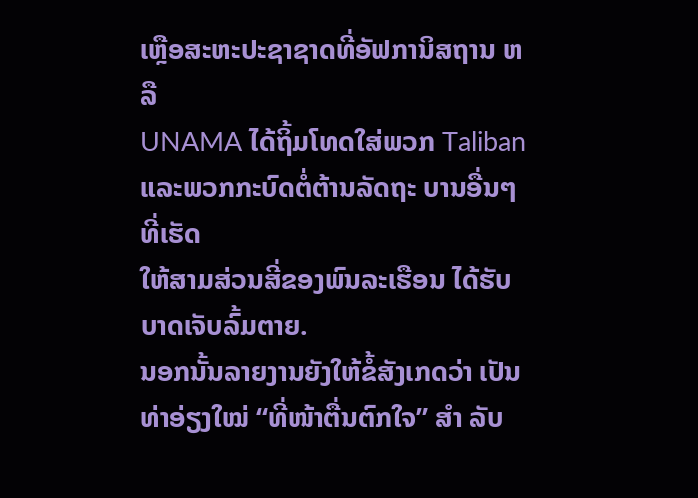ເຫຼືອສະຫະປະຊາຊາດທີ່ອັຟການິສຖານ ຫລື
UNAMA ໄດ້ຖິ້ມໂທດໃສ່ພວກ Taliban ແລະພວກກະບົດຕໍ່ຕ້ານລັດຖະ ບານອື່ນໆທີ່ເຮັດ
ໃຫ້ສາມສ່ວນສີ່ຂອງພົນລະເຮືອນ ໄດ້ຮັບບາດເຈັບລົ້ມຕາຍ.
ນອກນັ້ນລາຍງານຍັງໃຫ້ຂໍ້ສັງເກດວ່າ ເປັນທ່າອ່ຽງໃໝ່ “ທີ່ໜ້າຕື່ນຕົກໃຈ” ສຳ ລັບ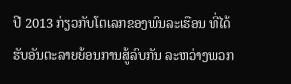ປີ 2013 ກ່ຽວກັບໂຕເລກຂອງພົນລະເຮືອນ ທີ່ໄດ້ຮັບອັນຕະລາຍຍ້ອນການສູ້ລົບກັນ ລະຫວ່າງພວກ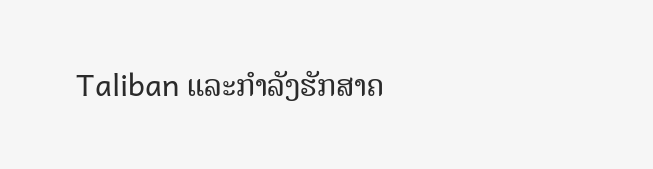Taliban ແລະກໍາລັງຮັກສາຄ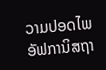ວາມປອດໄພອັຟການິສຖາ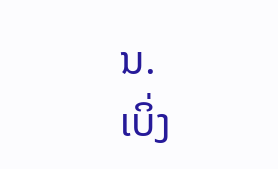ນ.
ເບິ່ງ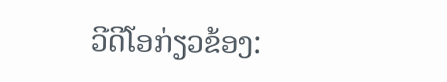ວີດີໂອກ່ຽວຂ້ອງ: